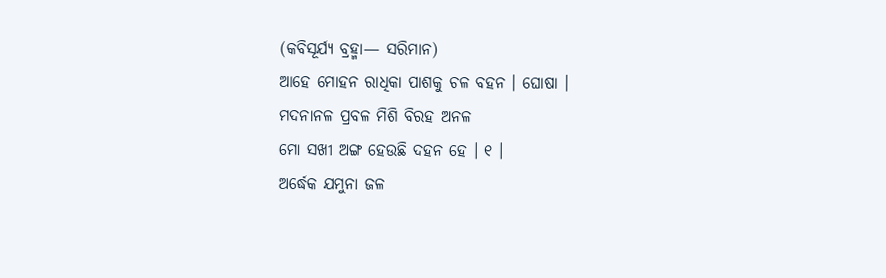(କବିସୂର୍ଯ୍ୟ ବ୍ରହ୍ମା— ସରିମାନ)
ଆହେ ମୋହନ ରାଧିକା ପାଶକୁ ଚଳ ବହନ । ଘୋଷା ।
ମଦନାନଳ ପ୍ରବଳ ମିଶି ବିରହ ଅନଳ
ମୋ ସଖୀ ଅଙ୍ଗ ହେଉଛି ଦହନ ହେ । ୧ ।
ଅର୍ଦ୍ଧେକ ଯମୁନା ଜଳ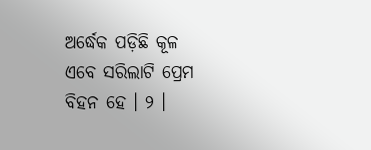ଅର୍ଦ୍ଧେକ ପଡ଼ିଛି କୂଳ
ଏବେ ସରିଲାଟି ପ୍ରେମ ବିହନ ହେ । ୨ ।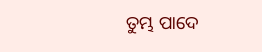ତୁମ୍ଭ ପାଦେ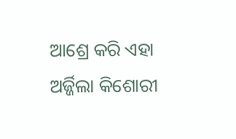ଆଶ୍ରେ କରି ଏହା ଅର୍ଜ୍ଜିଲା କିଶୋରୀ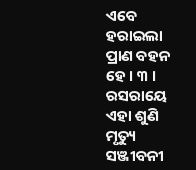ଏବେ ହରାଇଲା ପ୍ରାଣ ବହନ ହେ । ୩ ।
ରସରାୟେ ଏହା ଶୁଣି ମୃତ୍ୟୁ ସଞ୍ଜୀବନୀ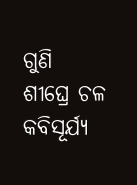ଗୁଣି
ଶୀଘ୍ରେ ଚଳ କବିସୂର୍ଯ୍ୟ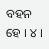ବହନ ହେ । ୪ ।